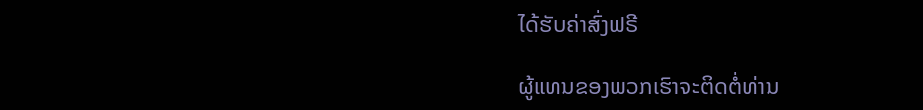ໄດ້ຮັບຄ່າສົ່ງຟຣີ

ຜູ້ແທນຂອງພວກເຮົາຈະຕິດຕໍ່ທ່ານ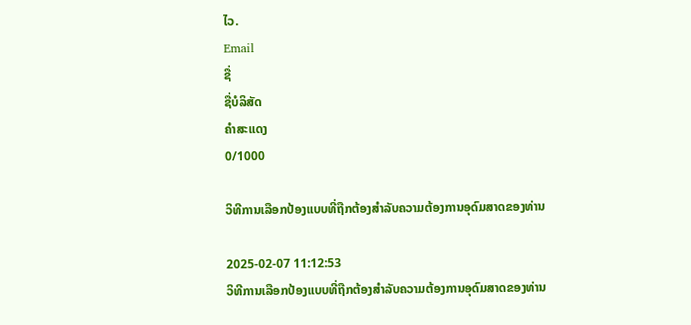ໄວ.
Email
ຊື່
ຊື່ບໍລິສັດ
ຄຳສະແດງ
0/1000

ວິທີການເລືອກປ້ອງແບບທີ່ຖືກຕ້ອງສຳລັບຄວາມຕ້ອງການອຸດົມສາດຂອງທ່ານ

2025-02-07 11:12:53
ວິທີການເລືອກປ້ອງແບບທີ່ຖືກຕ້ອງສຳລັບຄວາມຕ້ອງການອຸດົມສາດຂອງທ່ານ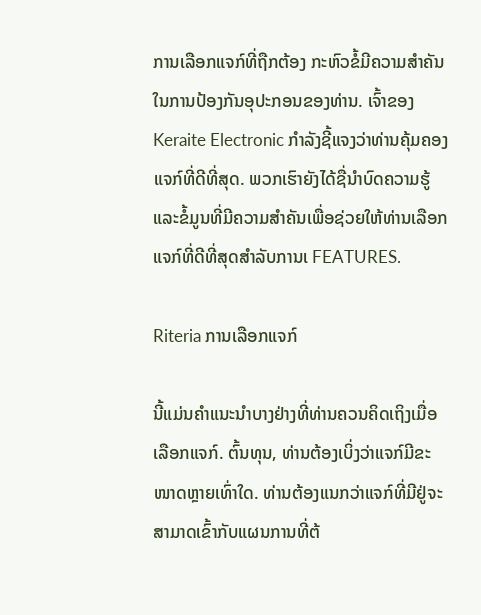ການເລືອກແຈກ໌ທີ່ຖືກຕ້ອງ ກະຫົວຂໍ້ມີຄວາມສຳຄັນໃນການປ້ອງກັນອຸປະກອນຂອງທ່ານ. ເຈົ້າຂອງ Keraite Electronic ກຳລັງຊີ້ແຈງວ່າທ່ານຄຸ້ມຄອງແຈກ໌ທີ່ດີທີ່ສຸດ. ພວກເຮົາຍັງໄດ້ຊື່ນຳບົດຄວາມຮູ້ແລະຂໍ້ມູນທີ່ມີຄວາມສຳຄັນເພື່ອຊ່ວຍໃຫ້ທ່ານເລືອກແຈກ໌ທີ່ດີທີ່ສຸດສຳລັບການເ FEATURES.

Riteria ການເລືອກແຈກ໌

ນີ້ແມ່ນຄຳແນະນຳບາງຢ່າງທີ່ທ່ານຄວນຄິດເຖິງເມື່ອເລືອກແຈກ໌. ຕົ້ນທຸນ, ທ່ານຕ້ອງເບິ່ງວ່າແຈກ໌ມີຂະໜາດຫຼາຍເທົ່າໃດ. ທ່ານຕ້ອງແນກວ່າແຈກ໌ທີ່ມີຢູ່ຈະສາມາດເຂົ້າກັບແຜນການທີ່ຕ້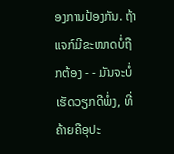ອງການປ້ອງກັນ. ຖ້າແຈກ໌ມີຂະໜາດບໍ່ຖືກຕ້ອງ - - ມັນຈະບໍ່ເຮັດວຽກດີພໍ່ງ, ທີ່ຄ້າຍຄືອຸປະ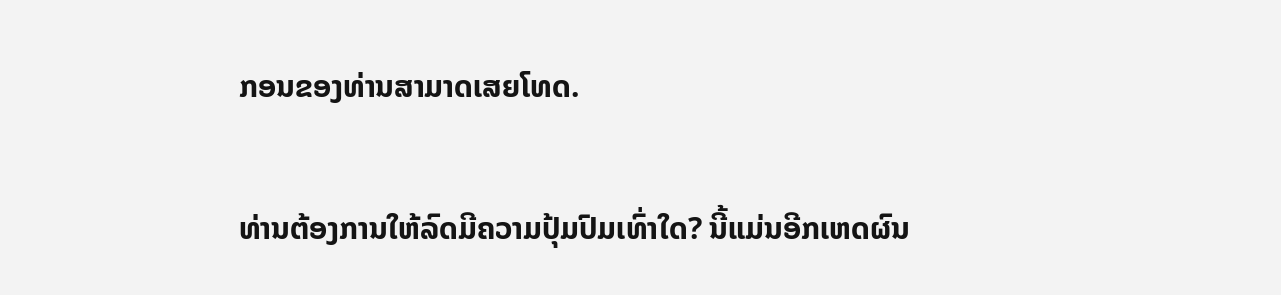ກອນຂອງທ່ານສາມາດເສຍໂທດ.

ທ່ານຕ້ອງການໃຫ້ລົດມີຄວາມປຸ້ມປົມເທົ່າໃດ? ນີ້ແມ່ນອີກເຫດຜົນ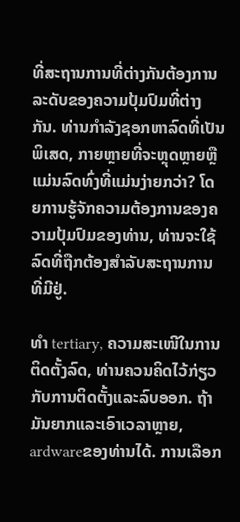ທີ່ສະຖານການທີ່ຕ່າງກັນຕ້ອງການລະດັບຂອງຄວາມປຸ້ມປົມທີ່ຕ່າງກັນ. ທ່ານກຳລັງຊອກຫາລົດທີ່ເປັນພິເສດ, ກາຍຫຼາຍທີ່ຈະຫຼຸດຫຼາຍຫຼືແມ່ນລົດທົ່ງທີ່ແມ່ນງ່າຍກວ່າ? ໂດຍການຮູ້ຈັກຄວາມຕ້ອງການຂອງຄວາມປຸ້ມປົມຂອງທ່ານ, ທ່ານຈະໃຊ້ລົດທີ່ຖືກຕ້ອງສຳລັບສະຖານການທີ່ມີຢູ່.

ທຳ tertiary, ຄວາມສະເໜີໃນການຕິດຕັ້ງລົດ, ທ່ານຄວນຄິດໄວ້ກ່ຽວກັບການຕິດຕັ້ງແລະລົບອອກ. ຖ້າມັນຍາກແລະເອົາເວລາຫຼາຍ, ardwareຂອງທ່ານໄດ້. ການເລືອກ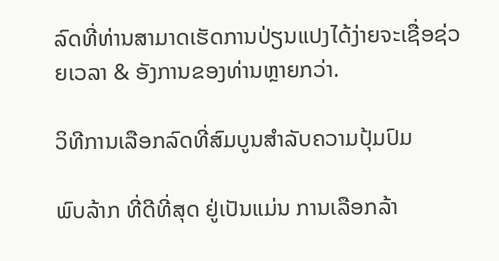ລົດທີ່ທ່ານສາມາດເຮັດການປ່ຽນແປງໄດ້ງ່າຍຈະເຊື່ອຊ່ວຍເວລາ & ອັງການຂອງທ່ານຫຼາຍກວ່າ.

ວິທີການເລືອກລົດທີ່ສົມບູນສຳລັບຄວາມປຸ້ມປົມ

ພົບລ້າກ ທີ່ດີທີ່ສຸດ ຢູ່ເປັນແມ່ນ ການເລືອກລ້າ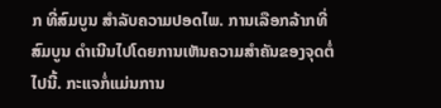ກ ທີ່ສົມບູນ ສຳລັບຄວາມປອດໄພ. ການເລືອກລ້າກທີ່ສົມບູນ ດຳເນີນໄປໂດຍການເຫັນຄວາມສຳຄັນຂອງຈຸດຕໍ່ໄປນີ້. ກະແຈກໍ່ແມ່ນການ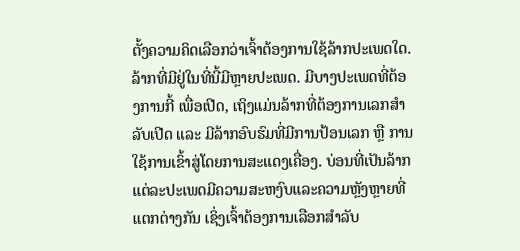ຕັ້ງຄວາມຄິດເລືອກວ່າເຈົ້າຕ້ອງການໃຊ້ລ້າກປະເພດໃດ. ລ້າກທີ່ມີຢູ່ໃນທີ່ນີ້ມີຫຼາຍປະເພດ. ມີບາງປະເພດທີ່ຕ້ອງການກີ້ ເພື່ອເປີດ, ເຖິງແມ່ນລ້າກທີ່ຕ້ອງການເລກສຳລັບເປີດ ແລະ ມີລ້າກອົບຮົມທີ່ມີການປ້ອນເລກ ຫຼື ການໃຊ້ການເຂົ້າສູ່ໂດຍການສະແດງເຄື່ອງ. ບ່ອນທີ່ເປັນລ້າກແຕ່ລະປະເພດມີຄວາມສະຫງົບແລະຄວາມຫຼັງຫຼາຍທີ່ແຕກຕ່າງກັນ ເຊິ່ງເຈົ້າຕ້ອງການເລືອກສຳລັບ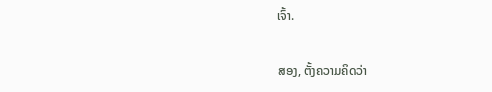ເຈົ້າ.

ສອງ, ຕັ້ງຄວາມຄິດວ່າ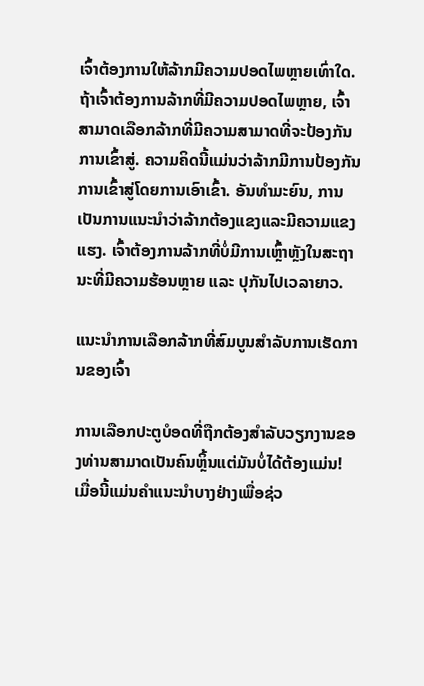ເຈົ້າຕ້ອງການໃຫ້ລ້າກມີຄວາມປອດໄພຫຼາຍເທົ່າໃດ. ຖ້າເຈົ້າຕ້ອງການລ້າກທີ່ມີຄວາມປອດໄພຫຼາຍ, ເຈົ້າສາມາດເລືອກລ້າກທີ່ມີຄວາມສາມາດທີ່ຈະປ້ອງກັນການເຂົ້າສູ່. ຄວາມຄິດນີ້ແມ່ນວ່າລ້າກມີການປ້ອງກັນການເຂົ້າສູ່ໂດຍການເອົາເຂົ້າ. ອັນທໍາມະຍົນ, ການເປັນການແນະນຳວ່າລ້າກຕ້ອງແຂງແລະມີຄວາມແຂງແຮງ. ເຈົ້າຕ້ອງການລ້າກທີ່ບໍ່ມີການເຫຼົ້າຫຼັງໃນສະຖານະທີ່ມີຄວາມຮ້ອນຫຼາຍ ແລະ ປຸກັນໄປເວລາຍາວ.

ແນະນຳການເລືອກລ້າກທີ່ສົມບູນສຳລັບການເຮັດການຂອງເຈົ້າ

ການເລືອກປະຕູບໍອດທີ່ຖືກຕ້ອງສຳລັບວຽກງານຂອງທ່ານສາມາດເປັນຄົນຫຼິ້ນແຕ່ມັນບໍ່ໄດ້ຕ້ອງແມ່ນ! ເມື່ອນີ້ແມ່ນຄຳແນະນຳບາງຢ່າງເພື່ອຊ່ວ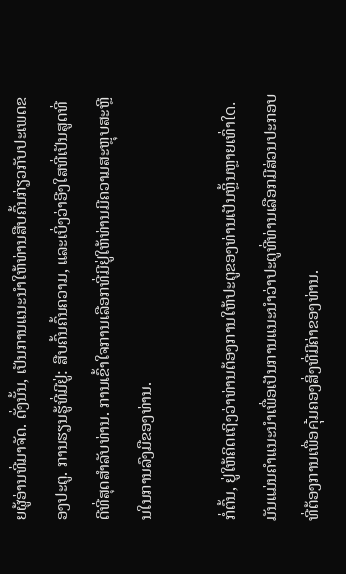ຍຜູ້ອ່ານທີ່ມາຈັດ. ດັ່ງນັ້ນ, ເປັນການແນະນຳໃຫ້ທ່ານສືບຄົ້ນກ່ຽວກັບປະເພດຂອງປະຕູ. ການຮຽນຮູ້ທີ່ມີຢູ່: ສືບຄົ້ນຄົ້ນຄວາມ, ແລະເບິ່ງວ່າອີງໃສທີ່ເປັນສູດທີ່ດີທີ່ສຸດສຳລັບທ່ານ. ການເຂົ້າໃຈການເລືອກທີ່ມີຢູ່ໃຫ້ທ່ານມີຄວາມສະຫຼຸບສະຫຼີນໃນການລົງມືຂອງທ່ານ.

ກໍ່ຕົ້ນ, ຢູ່ໃຫ້ຄິດເຖິງວ່າທ່ານຕ້ອງການໃຫ້ປະຕູຂອງທ່ານເປັນຫຼິ້ນຫຼາຍເທົ່າใด. ມັນແມ່ນຄຳແນະນຳເພື່ອເປັນການແນະນຳວ່າປະຕູທີ່ທ່ານເລືອກມີສ່ວນປະກອບທີ່ຕ້ອງການເພື່ອคุ้ມຄອງສິ່ງທີ່ມີຄ່າຂອງທ່ານ.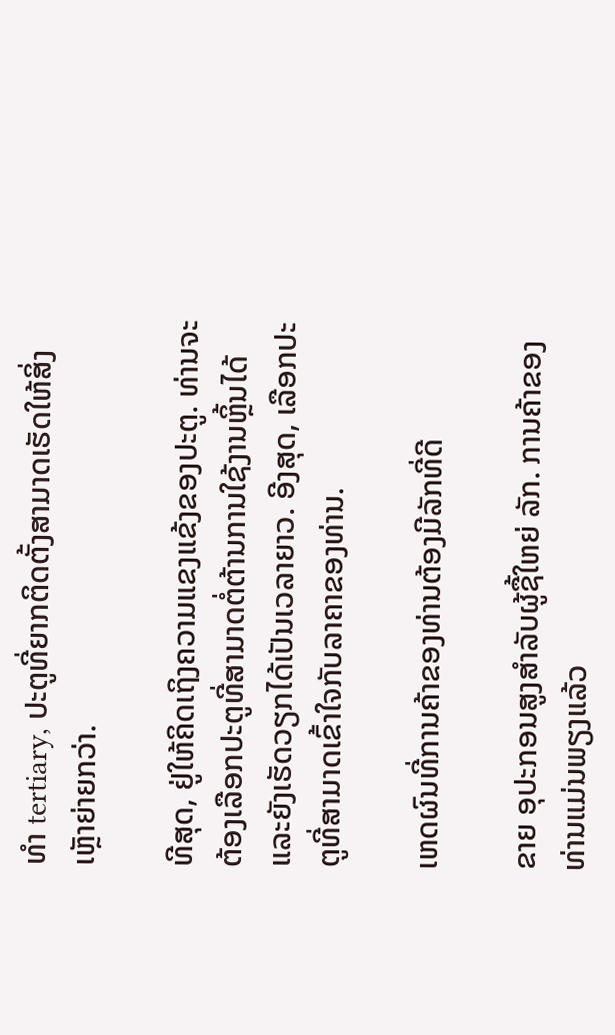ທຳ tertiary, ປະຕູທີ່ຍາກຕິດຕັ້ງສາມາດເຮັດໃຫ້ສິ່ງເຫຼັາຍ່າຍກວ່າ.

ທີສຸດ, ຢູ່ໃຫ້ຄິດເຖິງຄວາມແຂງແຂ້ງຂອງປະຕູ. ທ່ານຈະຕ້ອງເລືອກປະຕູທີ່ສາມາດຕໍ່ຕ້ານການໃຊ້ງານຫຼິ້ນໄດ້ແລະຍັງເຮັດວຽກໄດ້ເປັນເວລາຍາວ. ອີງສຸດ, ເລືອກປະຕູທີ່ສາມາດເຂົ້າໃຈກັບລາຄາຂອງທ່ານ.

ເຫດຜົນທີ່ການຄ້າຂອງທ່ານຕ້ອງມີລັກທີ່ດີ

ຂາຍ ອຸປະກອນສູງສຳລັບຜູ້ຊື້ໃຫຍ່ ລັກ. ການຄ້າຂອງທ່ານແມ່ນພຽງແລ້ວ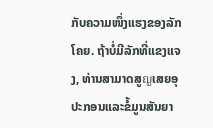ກັບຄວາມໜຶ່ງແຮງຂອງລັກໂຄຍ. ຖ້າບໍ່ມີລັກທີ່ແຂງແຈງ, ທ່ານສາມາດສູญເສຍອຸປະກອນແລະຂໍ້ມູນສັນຍາ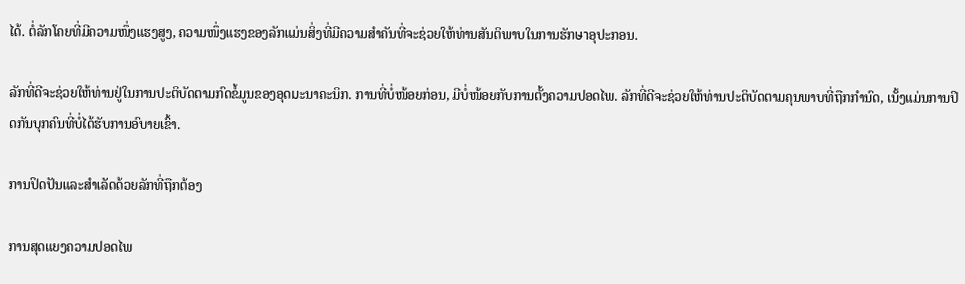ໄດ້. ຕໍ່ລັກໂຄຍທີ່ມີຄວາມໜຶ່ງແຮງສູງ, ຄວາມໜຶ່ງແຮງຂອງລັກແມ່ນສິ່ງທີ່ມີຄວາມສຳຄັນທີ່ຈະຊ່ວຍໃຫ້ທ່ານສັນຕິພາບໃນການຮັກษาອຸປະກອນ.

ລັກທີ່ດີຈະຊ່ວຍໃຫ້ທ່ານຢູ່ໃນການປະຕິບັດຕາມກົດຂໍ້ມູນຂອງອຸດมະນາຄະນິກ. ການທີ່ບໍ່ໜ້ອຍກ່ອນ, ມີບໍ່ໜ້ອຍກັບການຕັ້ງຄວາມປອດໄພ. ລັກທີ່ດີຈະຊ່ວຍໃຫ້ທ່ານປະຕິບັດຕາມຄຸນພາບທີ່ຖືກກໍານົດ, ເນັ້ງແມ່ນການປິດກັນບຸກຄົນທີ່ບໍ່ໄດ້ຮັບການອົບາຍເຂົ້າ.

ການປິດປັນແລະສຳເລັດດ້ວຍລັກທີ່ຖືກຕ້ອງ

ການສຸດແຍງຄວາມປອດໄພ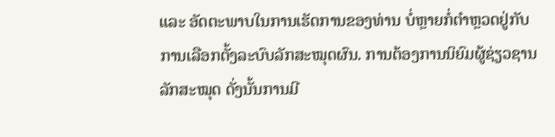ແລະ ອັດຕະພາບໃນການເຮັດການຂອງທ່ານ ບໍ່ຫຼາຍກໍ່ຕຳຫຼວດຢູ່ກັບການເລືອກຕັ້ງລະບົບລັກສະໝຸດຜົນ. ການຕ້ອງການນິຍົມຜູ້ຊ່ຽວຊານລັກສະໝຸດ ດັ່ງນັ້ນການມີ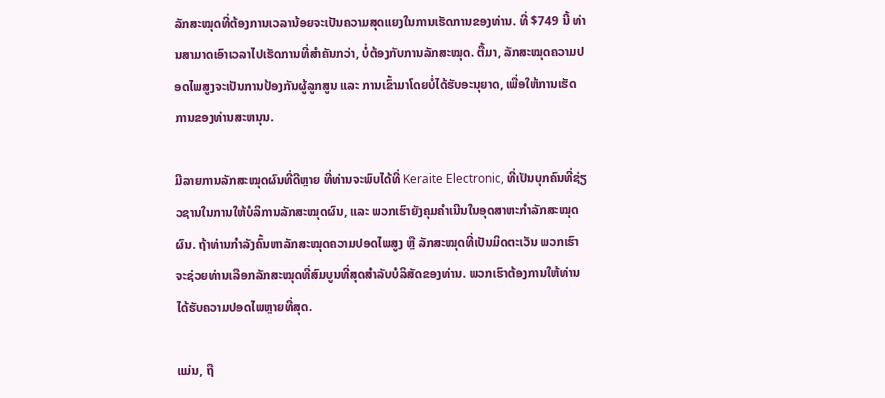ລັກສະໝຸດທີ່ຕ້ອງການເວລານ້ອຍຈະເປັນຄວາມສຸດແຍງໃນການເຮັດການຂອງທ່ານ. ທີ່ $749 ນີ້ ທ່ານສາມາດເອົາເວລາໄປເຮັດການທີ່ສຳຄັນກວ່າ, ບໍ່ຕ້ອງກັບການລັກສະໝຸດ. ຕື້ມາ, ລັກສະໝຸດຄວາມປອດໄພສູງຈະເປັນການປ້ອງກັນຜູ້ລູກສູນ ແລະ ການເຂົ້າມາໂດຍບໍ່ໄດ້ຮັບອະນຸຍາດ, ເພື່ອໃຫ້ການເຮັດການຂອງທ່ານສະຫນຸນ.

ມີລາຍການລັກສະໝຸດຜົນທີ່ດີຫຼາຍ ທີ່ທ່ານຈະພົບໄດ້ທີ່ Keraite Electronic, ທີ່ເປັນບຸກຄົນທີ່ຊ່ຽວຊານໃນການໃຫ້ບໍລິການລັກສະໝຸດຜົນ, ແລະ ພວກເຮົາຍັງຄຸມຄຳເນີນໃນອຸດສາຫະກຳລັກສະໝຸດຜົນ. ຖ້າທ່ານກຳລັງຄົ້ນຫາລັກສະໝຸດຄວາມປອດໄພສູງ ຫຼື ລັກສະໝຸດທີ່ເປັນມິດຕະເວັນ ພວກເຮົາຈະຊ່ວຍທ່ານເລືອກລັກສະໝຸດທີ່ສົມບູນທີ່ສຸດສຳລັບບໍລິສັດຂອງທ່ານ. ພວກເຮົາຕ້ອງການໃຫ້ທ່ານໄດ້ຮັບຄວາມປອດໄພຫຼາຍທີ່ສຸດ.

ແມ່ນ, ຖື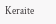Keraite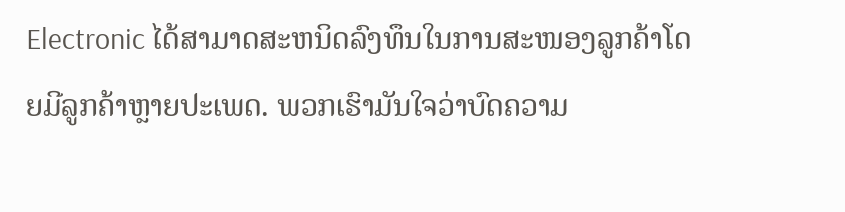Electronic ໄດ້ສາມາດສະຫນິດລົງທຶນໃນການສະໜອງລູກຄ້າໂດຍມີລູກຄ້າຫຼາຍປະເພດ. ພວກເຮົາມັນໃຈວ່າບົດຄວາມ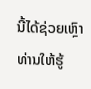ນີ້ໄດ້ຊ່ວຍເຫຼົາທ່ານໃຫ້ຮູ້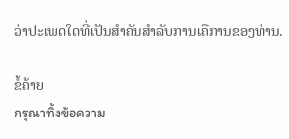ວ່າປະເພດໃດທີ່ເປັນສຳຄັນສຳລັບການເຄືການຂອງທ່ານ.

ຂໍ້ຄ້າຍ
กรุณาทิ้งข้อความ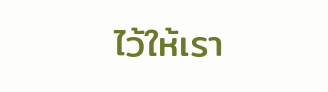ไว้ให้เรา